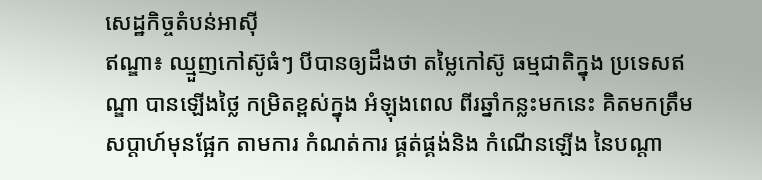សេដ្ឋកិច្ចតំបន់អាសុី
ឥណ្ឌា៖ ឈ្មួញកៅស៊ូធំៗ បីបានឲ្យដឹងថា តម្លៃកៅស៊ូ ធម្មជាតិក្នុង ប្រទេសឥណ្ឌា បានឡើងថ្លៃ កម្រិតខ្ពស់ក្នុង អំឡុងពេល ពីរឆ្នាំកន្លះមកនេះ គិតមកត្រឹម សប្តាហ៍មុនផ្អែក តាមការ កំណត់ការ ផ្គត់ផ្គង់និង កំណើនឡើង នៃបណ្តា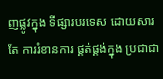ញផ្លូវក្នុង ទីផ្សារបរទេស ដោយសារតែ ការរំខានការ ផ្គត់ផ្គង់ក្នុង ប្រជាជា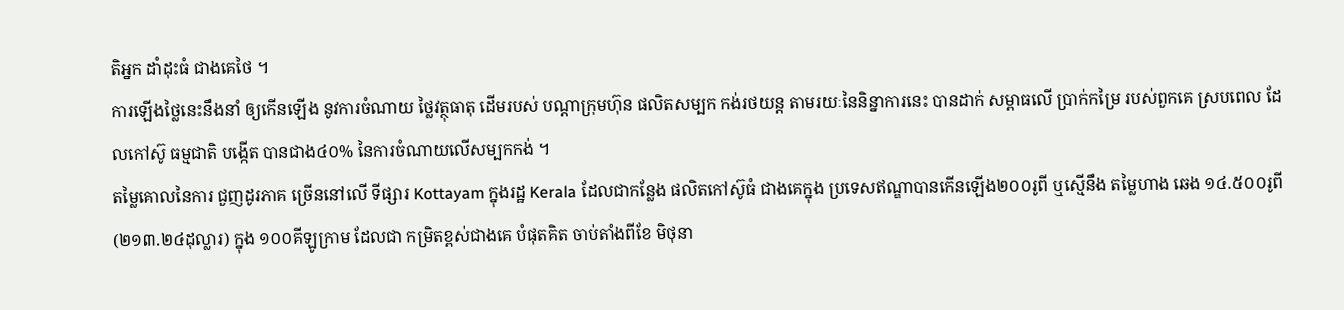តិអ្នក ដាំដុះធំ ជាងគេថៃ ។
ការឡើងថ្លៃនេះនឹងនាំ ឲ្យកើនឡើង នូវការចំណាយ ថ្លៃវត្ថុធាតុ ដើមរបស់ បណ្តាក្រុមហ៊ុន ផលិតសម្បក កង់រថយន្ត តាមរយៈនៃនិន្នាការនេះ បានដាក់ សម្ពាធលើ ប្រាក់កម្រៃ របស់ពួកគេ ស្របពេល ដែលកៅស៊ូ ធម្មជាតិ បង្កើត បានជាង៤០% នៃការចំណាយលើសម្បកកង់ ។
តម្លៃគោលនៃការ ជួញដូរភាគ ច្រើននៅលើ ទីផ្សារ Kottayam ក្នុងរដ្ឋ Kerala ដែលជាកន្លែង ផលិតកៅស៊ូធំ ជាងគេក្នុង ប្រទេសឥណ្ឌាបានកើនឡើង២០០រូពី ឬស្មើនឹង តម្លៃហាង ឆេង ១៤.៥០០រូពី (២១៣.២៤ដុល្លារ) ក្នុង ១០០គីឡូក្រាម ដែលជា កម្រិតខ្ពស់ជាងគេ បំផុតគិត ចាប់តាំងពីខែ មិថុនា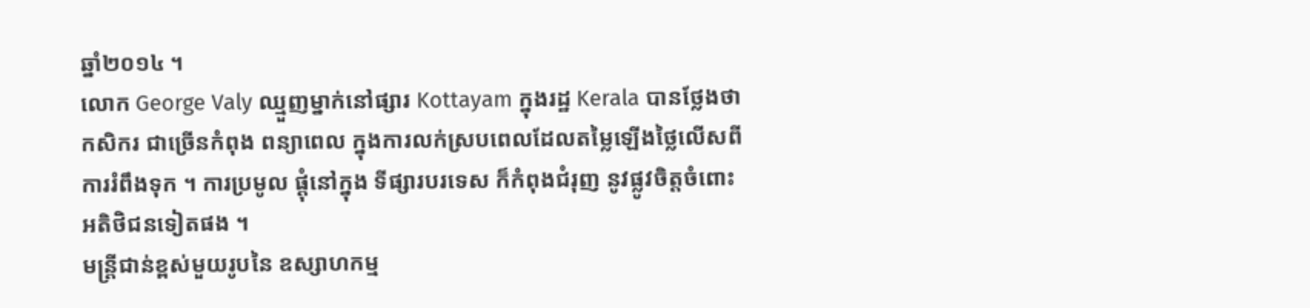ឆ្នាំ២០១៤ ។
លោក George Valy ឈ្មួញម្នាក់នៅផ្សារ Kottayam ក្នុងរដ្ឋ Kerala បានថ្លែងថាកសិករ ជាច្រើនកំពុង ពន្យាពេល ក្នុងការលក់ស្របពេលដែលតម្លៃឡើងថ្លៃលើសពីការរំពឹងទុក ។ ការប្រមូល ផ្តុំនៅក្នុង ទីផ្សារបរទេស ក៏កំពុងជំរុញ នូវផ្លូវចិត្តចំពោះអតិថិជនទៀតផង ។
មន្ត្រីជាន់ខ្ពស់មួយរូបនៃ ឧស្សាហកម្ម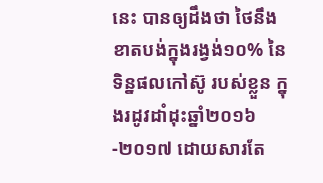នេះ បានឲ្យដឹងថា ថៃនឹង ខាតបង់ក្នុងរង្វង់១០% នៃទិន្នផលកៅស៊ូ របស់ខ្លួន ក្នុងរដូវដាំដុះឆ្នាំ២០១៦-២០១៧ ដោយសារតែ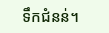ទឹកជំនន់។